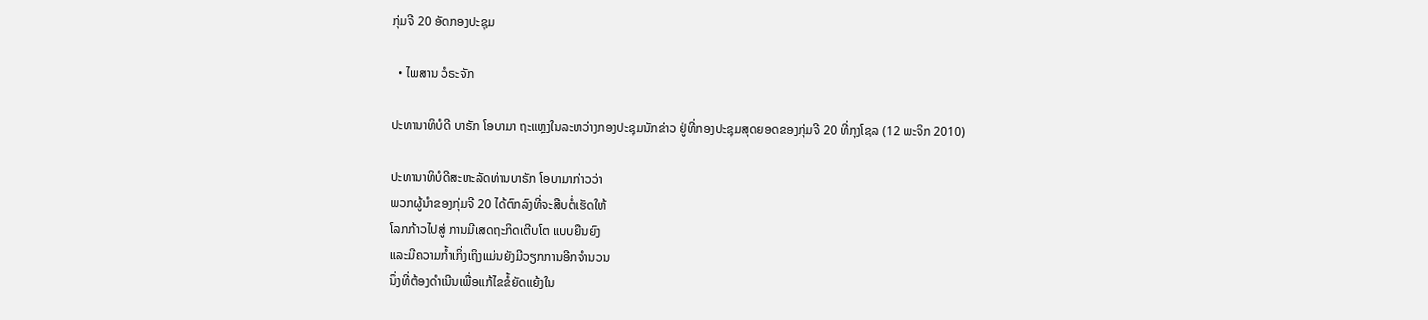ກຸ່ມຈີ 20 ອັດກອງປະຊຸມ

  • ໄພສານ ວໍຣະຈັກ

ປະທານາທິບໍດີ ບາຣັກ ໂອບາມາ ຖະແຫຼງໃນລະຫວ່າງກອງປະຊຸມນັກຂ່າວ ຢູ່ທີ່ກອງປະຊຸມສຸດຍອດຂອງກຸ່ມຈີ 20 ທີ່ກຸງໂຊລ (12 ພະຈິກ 2010)

ປະທານາທິບໍດີສະຫະລັດທ່ານບາຣັກ ໂອບາມາກ່າວວ່າ
ພວກຜູ້ນຳຂອງກຸ່ມຈີ 20 ໄດ້ຕົກລົງທີ່ຈະສືບຕໍ່ເຮັດໃຫ້
ໂລກກ້າວໄປສູ່ ການມີເສດຖະກິດເຕີບໂຕ ແບບຍືນຍົງ
ແລະມີຄວາມກໍ້າເກິ່ງເຖິງແມ່ນຍັງມີວຽກການອີກຈຳນວນ
ນຶ່ງທີ່ຕ້ອງດຳເນີນເພື່ອແກ້ໄຂຂໍ້ຍັດແຍ້ງໃນ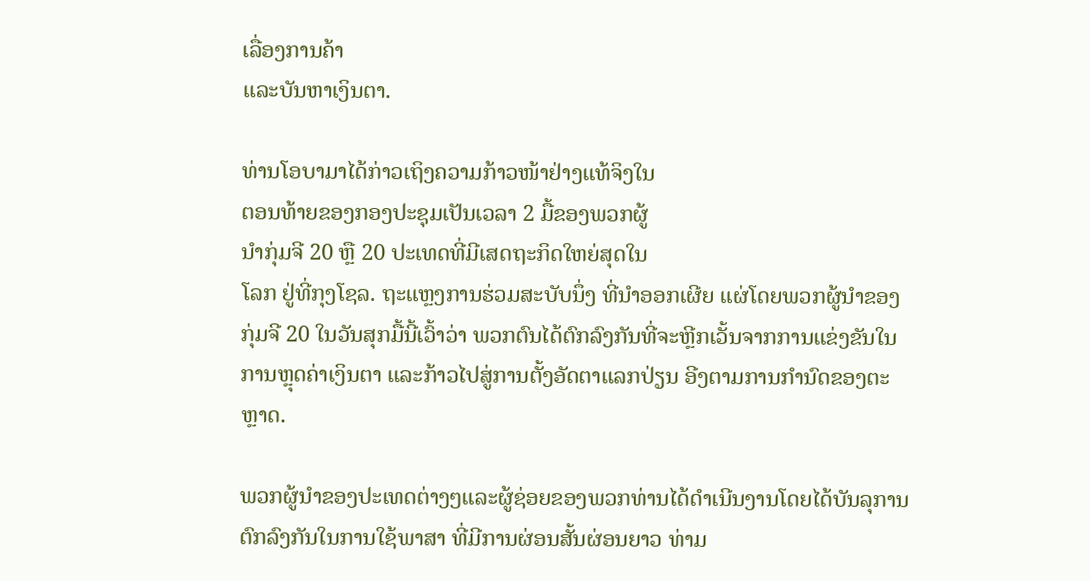ເລື່ອງການຄ້າ
ແລະບັນຫາເງິນຕາ.

ທ່ານໂອບາມາໄດ້ກ່າວເຖິງຄວາມກ້າວໜ້າຢ່າງແທ້ຈິງໃນ
ຕອນທ້າຍຂອງກອງປະຊຸມເປັນເວລາ 2 ມື້ຂອງພວກຜູ້
ນຳກຸ່ມຈີ 20 ຫຼື 20 ປະເທດທີ່ມີເສດຖະກິດໃຫຍ່ສຸດໃນ
ໂລກ ຢູ່ທີ່ກຸງໂຊລ. ຖະແຫຼງການຮ່ວມສະບັບນຶ່ງ ທີ່ນຳອອກເຜີຍ ແຜ່ໂດຍພວກຜູ້ນຳຂອງ
ກຸ່ມຈີ 20 ໃນວັນສຸກມື້ນີ້ເວົ້າວ່າ ພວກຕົນໄດ້ຕົກລົງກັນທີ່ຈະຫຼີກເວັ້ນຈາກການແຂ່ງຂັນໃນ
ການຫຼຸດຄ່າເງິນຕາ ແລະກ້າວໄປສູ່ການຕັ້ງອັດຕາແລກປ່ຽນ ອີງຕາມການກຳນົດຂອງຕະ
ຫຼາດ.

ພວກຜູ້ນຳຂອງປະເທດຕ່າງໆແລະຜູ້ຊ່ອຍຂອງພວກທ່ານໄດ້ດຳເນີນງານໂດຍໄດ້ບັນລຸການ
ຕົກລົງກັນໃນການໃຊ້ພາສາ ທີ່ມີການຜ່ອນສັ້ນຜ່ອນຍາວ ທ່າມ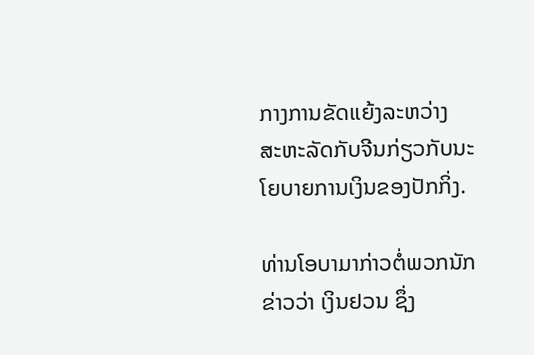ກາງການຂັດແຍ້ງລະຫວ່າງ
ສະຫະລັດກັບຈີນກ່ຽວກັບນະໂຍບາຍການເງິນຂອງປັກກິ່ງ.

ທ່ານໂອບາມາກ່າວຕໍ່ພວກນັກຂ່າວວ່າ ເງິນຢວນ ຊຶ່ງ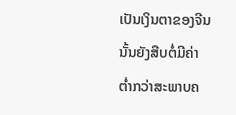ເປັນເງິນຕາຂອງຈີນນັ້ນຍັງສືບຕໍ່ມີຄ່າ
ຕໍ່າກວ່າສະພາບຄ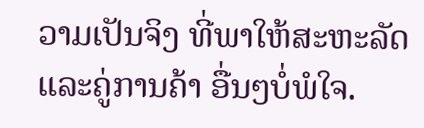ວາມເປັນຈິງ ທີ່ພາໃຫ້ສະຫະລັດແລະຄູ່ການຄ້າ ອື່ນໆບໍ່ພໍໃຈ.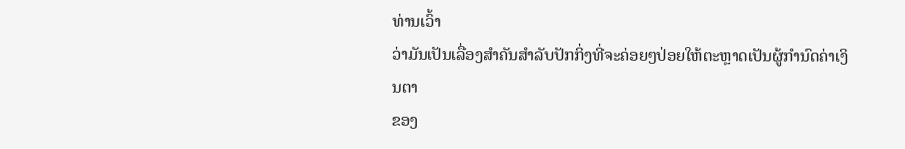ທ່ານເວົ້າ
ວ່າມັນເປັນເລື່ອງສຳຄັນສຳລັບປັກກິ່ງທີ່ຈະຄ່ອຍໆປ່ອຍໃຫ້ຕະຫຼາດເປັນຜູ້ກຳນົດຄ່າເງິນຕາ
ຂອງ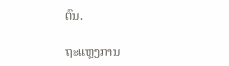ຕົນ.

ຖະແຫຼງການ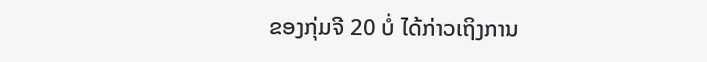ຂອງກຸ່ມຈີ 20 ບໍ່ ໄດ້ກ່າວເຖິງການ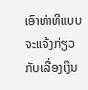ເອົາທ່າທີແບບຈະແຈ້ງກ່ຽວກັບເລື່ອງເງິນ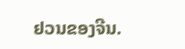ຢວນຂອງຈີນ.